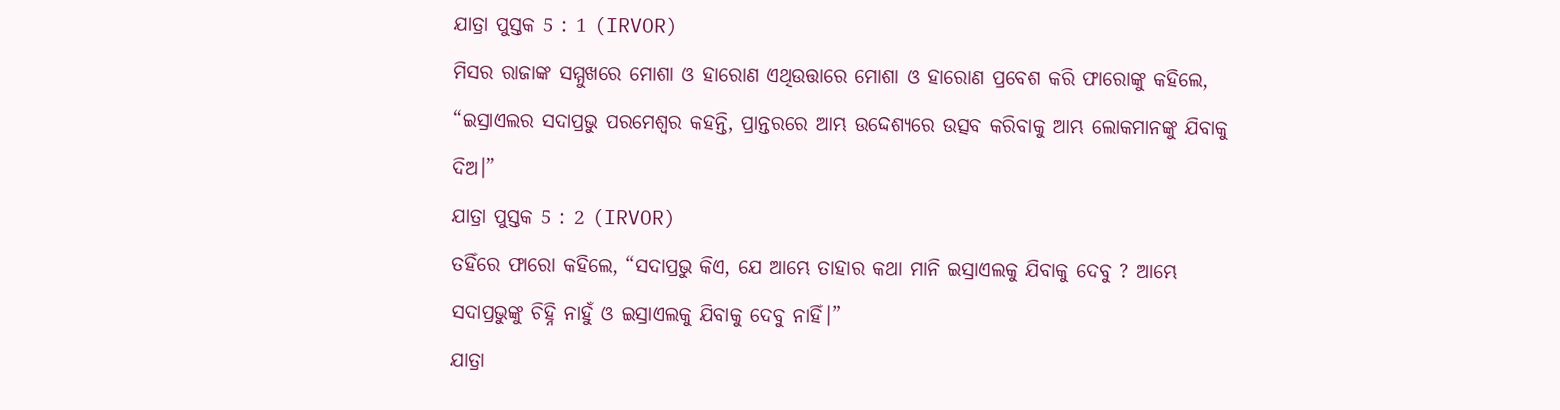ଯାତ୍ରା ପୁସ୍ତକ 5 : 1 (IRVOR)
ମିସର ରାଜାଙ୍କ ସମ୍ମୁଖରେ ମୋଶା ଓ ହାରୋଣ ଏଥିଉତ୍ତାରେ ମୋଶା ଓ ହାରୋଣ ପ୍ରବେଶ କରି ଫାରୋଙ୍କୁ କହିଲେ, “ଇସ୍ରାଏଲର ସଦାପ୍ରଭୁ ପରମେଶ୍ୱର କହନ୍ତି, ପ୍ରାନ୍ତରରେ ଆମ୍ଭ ଉଦ୍ଦେଶ୍ୟରେ ଉତ୍ସବ କରିବାକୁ ଆମ୍ଭ ଲୋକମାନଙ୍କୁ ଯିବାକୁ ଦିଅ।”
ଯାତ୍ରା ପୁସ୍ତକ 5 : 2 (IRVOR)
ତହିଁରେ ଫାରୋ କହିଲେ, “ସଦାପ୍ରଭୁ କିଏ, ଯେ ଆମ୍ଭେ ତାହାର କଥା ମାନି ଇସ୍ରାଏଲକୁ ଯିବାକୁ ଦେବୁ ? ଆମ୍ଭେ ସଦାପ୍ରଭୁଙ୍କୁ ଚିହ୍ନି ନାହୁଁ ଓ ଇସ୍ରାଏଲକୁ ଯିବାକୁ ଦେବୁ ନାହିଁ।”
ଯାତ୍ରା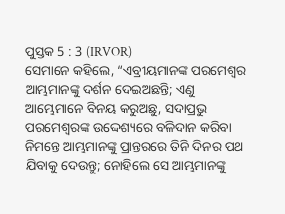ପୁସ୍ତକ 5 : 3 (IRVOR)
ସେମାନେ କହିଲେ, “ଏବ୍ରୀୟମାନଙ୍କ ପରମେଶ୍ୱର ଆମ୍ଭମାନଙ୍କୁ ଦର୍ଶନ ଦେଇଅଛନ୍ତି; ଏଣୁ ଆମ୍ଭେମାନେ ବିନୟ କରୁଅଛୁ, ସଦାପ୍ରଭୁ ପରମେଶ୍ୱରଙ୍କ ଉଦ୍ଦେଶ୍ୟରେ ବଳିଦାନ କରିବା ନିମନ୍ତେ ଆମ୍ଭମାନଙ୍କୁ ପ୍ରାନ୍ତରରେ ତିନି ଦିନର ପଥ ଯିବାକୁ ଦେଉନ୍ତୁ; ନୋହିଲେ ସେ ଆମ୍ଭମାନଙ୍କୁ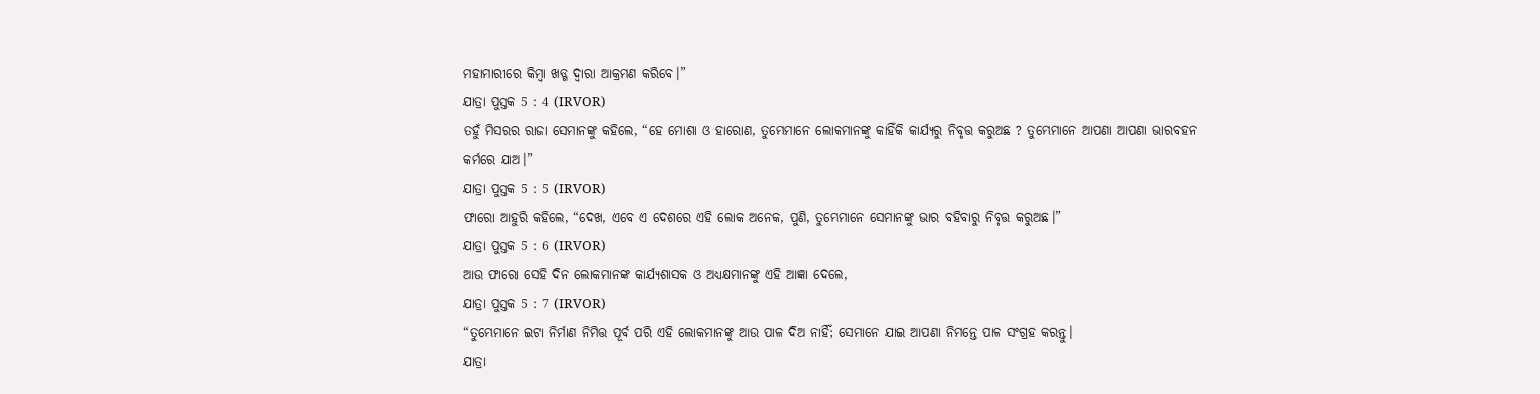ମହାମାରୀରେ କିମ୍ବା ଖଡ୍ଗ ଦ୍ୱାରା ଆକ୍ରମଣ କରିବେ।”
ଯାତ୍ରା ପୁସ୍ତକ 5 : 4 (IRVOR)
ତହୁଁ ମିସରର ରାଜା ସେମାନଙ୍କୁ କହିଲେ, “ହେ ମୋଶା ଓ ହାରୋଣ, ତୁମ୍ଭେମାନେ ଲୋକମାନଙ୍କୁ କାହିଁକି କାର୍ଯ୍ୟରୁ ନିବୃତ୍ତ କରୁଅଛ ? ତୁମ୍ଭେମାନେ ଆପଣା ଆପଣା ଭାରବହନ କର୍ମରେ ଯାଅ।”
ଯାତ୍ରା ପୁସ୍ତକ 5 : 5 (IRVOR)
ଫାରୋ ଆହୁରି କହିଲେ, “ଦେଖ, ଏବେ ଏ ଦେଶରେ ଏହି ଲୋକ ଅନେକ, ପୁଣି, ତୁମ୍ଭେମାନେ ସେମାନଙ୍କୁ ଭାର ବହିବାରୁ ନିବୃତ୍ତ କରୁଅଛ।”
ଯାତ୍ରା ପୁସ୍ତକ 5 : 6 (IRVOR)
ଆଉ ଫାରୋ ସେହି ଦିନ ଲୋକମାନଙ୍କ କାର୍ଯ୍ୟଶାସକ ଓ ଅଧ୍ୟକ୍ଷମାନଙ୍କୁ ଏହି ଆଜ୍ଞା ଦେଲେ,
ଯାତ୍ରା ପୁସ୍ତକ 5 : 7 (IRVOR)
“ତୁମ୍ଭେମାନେ ଇଟା ନିର୍ମାଣ ନିମିତ୍ତ ପୂର୍ବ ପରି ଏହି ଲୋକମାନଙ୍କୁ ଆଉ ପାଳ ଦିଅ ନାର୍ହିଁ; ସେମାନେ ଯାଇ ଆପଣା ନିମନ୍ତେ ପାଳ ସଂଗ୍ରହ କରନ୍ତୁ।
ଯାତ୍ରା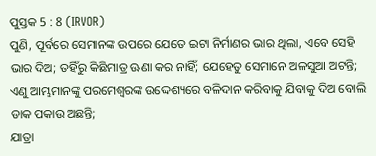ପୁସ୍ତକ 5 : 8 (IRVOR)
ପୁଣି, ପୂର୍ବରେ ସେମାନଙ୍କ ଉପରେ ଯେତେ ଇଟା ନିର୍ମାଣର ଭାର ଥିଲା, ଏବେ ସେହି ଭାର ଦିଅ; ତହିଁରୁ କିଛିମାତ୍ର ଊଣା କର ନାହିଁ; ଯେହେତୁ ସେମାନେ ଅଳସୁଆ ଅଟନ୍ତି; ଏଣୁ ଆମ୍ଭମାନଙ୍କୁ ପରମେଶ୍ୱରଙ୍କ ଉଦ୍ଦେଶ୍ୟରେ ବଳିଦାନ କରିବାକୁ ଯିବାକୁ ଦିଅ ବୋଲି ଡାକ ପକାଉ ଅଛନ୍ତି;
ଯାତ୍ରା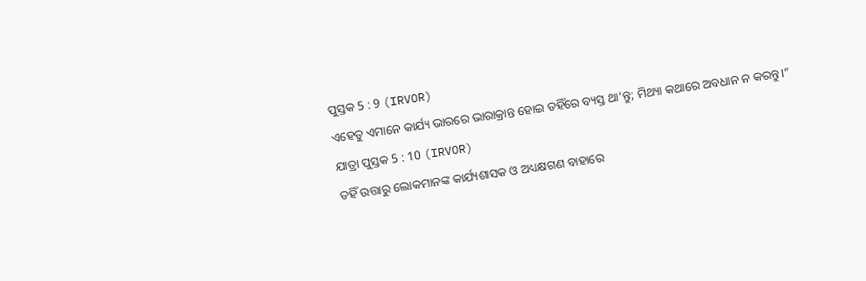ପୁସ୍ତକ 5 : 9 (IRVOR)
ଏହେତୁ ଏମାନେ କାର୍ଯ୍ୟ ଭାରରେ ଭାରାକ୍ରାନ୍ତ ହୋଇ ତହିଁରେ ବ୍ୟସ୍ତ ଥା’ନ୍ତୁ; ମିଥ୍ୟା କଥାରେ ଅବଧାନ ନ କରନ୍ତୁ।”
ଯାତ୍ରା ପୁସ୍ତକ 5 : 10 (IRVOR)
ତହିଁ ଉତ୍ତାରୁ ଲୋକମାନଙ୍କ କାର୍ଯ୍ୟଶାସକ ଓ ଅଧ୍ୟକ୍ଷଗଣ ବାହାରେ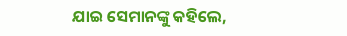ଯାଇ ସେମାନଙ୍କୁ କହିଲେ,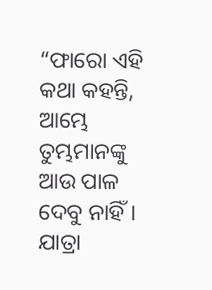“ଫାରୋ ଏହି କଥା କହନ୍ତି, ଆମ୍ଭେ ତୁମ୍ଭମାନଙ୍କୁ ଆଉ ପାଳ ଦେବୁ ନାହିଁ।
ଯାତ୍ରା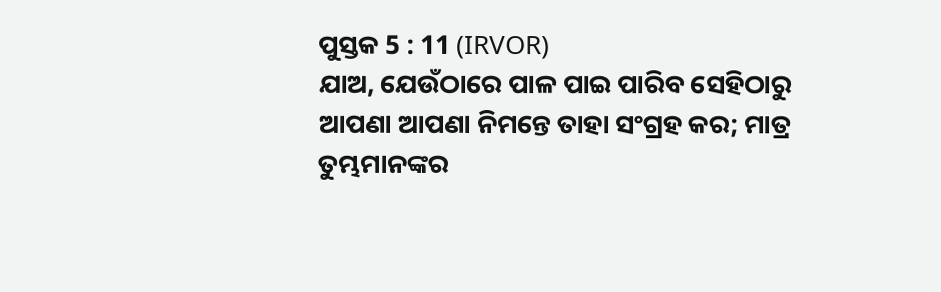ପୁସ୍ତକ 5 : 11 (IRVOR)
ଯାଅ, ଯେଉଁଠାରେ ପାଳ ପାଇ ପାରିବ ସେହିଠାରୁ ଆପଣା ଆପଣା ନିମନ୍ତେ ତାହା ସଂଗ୍ରହ କର; ମାତ୍ର ତୁମ୍ଭମାନଙ୍କର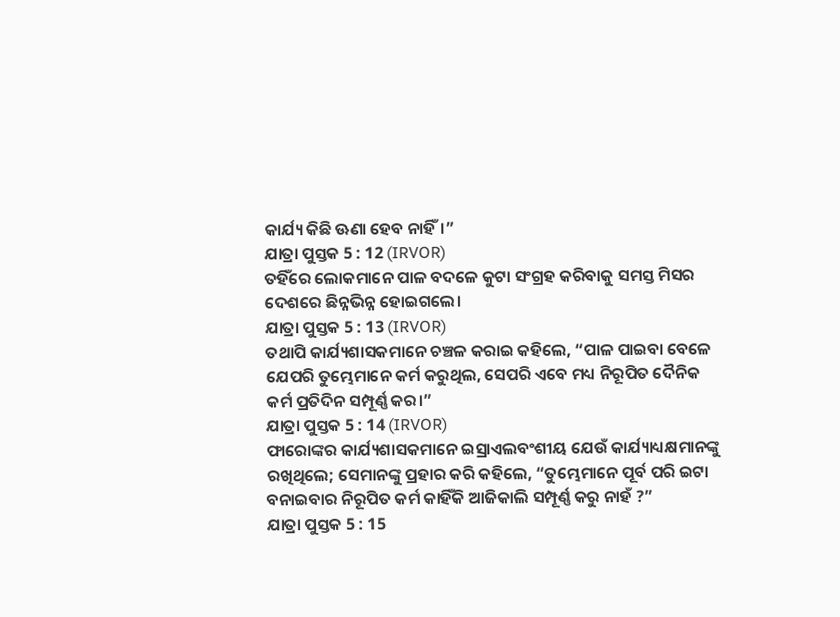କାର୍ଯ୍ୟ କିଛି ଊଣା ହେବ ନାହିଁ।”
ଯାତ୍ରା ପୁସ୍ତକ 5 : 12 (IRVOR)
ତହିଁରେ ଲୋକମାନେ ପାଳ ବଦଳେ କୁଟା ସଂଗ୍ରହ କରିବାକୁ ସମସ୍ତ ମିସର ଦେଶରେ ଛିନ୍ନଭିନ୍ନ ହୋଇଗଲେ।
ଯାତ୍ରା ପୁସ୍ତକ 5 : 13 (IRVOR)
ତଥାପି କାର୍ଯ୍ୟଶାସକମାନେ ଚଞ୍ଚଳ କରାଇ କହିଲେ, “ପାଳ ପାଇବା ବେଳେ ଯେପରି ତୁମ୍ଭେମାନେ କର୍ମ କରୁଥିଲ, ସେପରି ଏବେ ମଧ୍ୟ ନିରୂପିତ ଦୈନିକ କର୍ମ ପ୍ରତିଦିନ ସମ୍ପୂର୍ଣ୍ଣ କର।”
ଯାତ୍ରା ପୁସ୍ତକ 5 : 14 (IRVOR)
ଫାରୋଙ୍କର କାର୍ଯ୍ୟଶାସକମାନେ ଇସ୍ରାଏଲବଂଶୀୟ ଯେଉଁ କାର୍ଯ୍ୟାଧ୍ୟକ୍ଷମାନଙ୍କୁ ରଖିଥିଲେ; ସେମାନଙ୍କୁ ପ୍ରହାର କରି କହିଲେ, “ତୁମ୍ଭେମାନେ ପୂର୍ବ ପରି ଇଟା ବନାଇବାର ନିରୂପିତ କର୍ମ କାହିଁକି ଆଜିକାଲି ସମ୍ପୂର୍ଣ୍ଣ କରୁ ନାହଁ ?”
ଯାତ୍ରା ପୁସ୍ତକ 5 : 15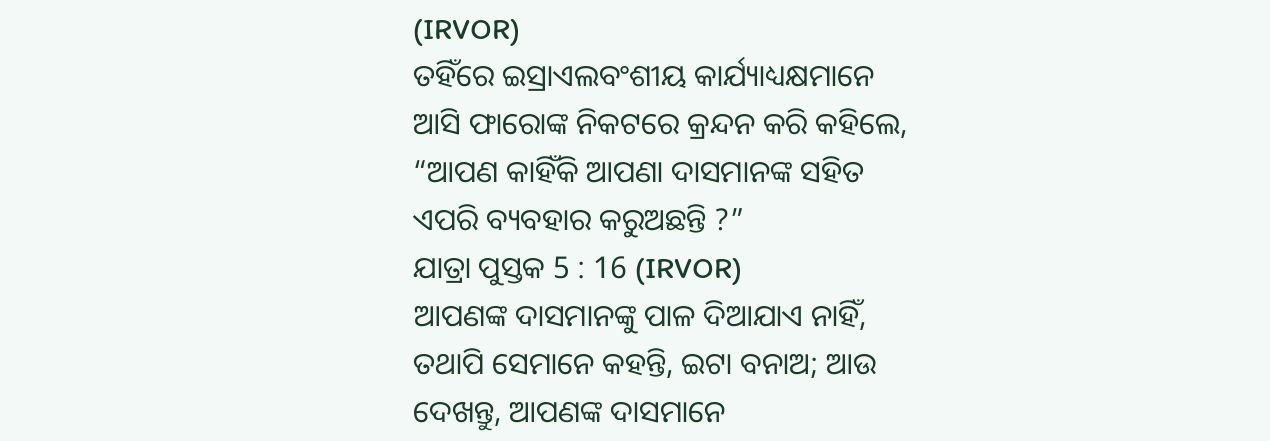(IRVOR)
ତହିଁରେ ଇସ୍ରାଏଲବଂଶୀୟ କାର୍ଯ୍ୟାଧ୍ୟକ୍ଷମାନେ ଆସି ଫାରୋଙ୍କ ନିକଟରେ କ୍ରନ୍ଦନ କରି କହିଲେ, “ଆପଣ କାହିଁକି ଆପଣା ଦାସମାନଙ୍କ ସହିତ ଏପରି ବ୍ୟବହାର କରୁଅଛନ୍ତି ?”
ଯାତ୍ରା ପୁସ୍ତକ 5 : 16 (IRVOR)
ଆପଣଙ୍କ ଦାସମାନଙ୍କୁ ପାଳ ଦିଆଯାଏ ନାହିଁ, ତଥାପି ସେମାନେ କହନ୍ତି, ଇଟା ବନାଅ; ଆଉ ଦେଖନ୍ତୁ, ଆପଣଙ୍କ ଦାସମାନେ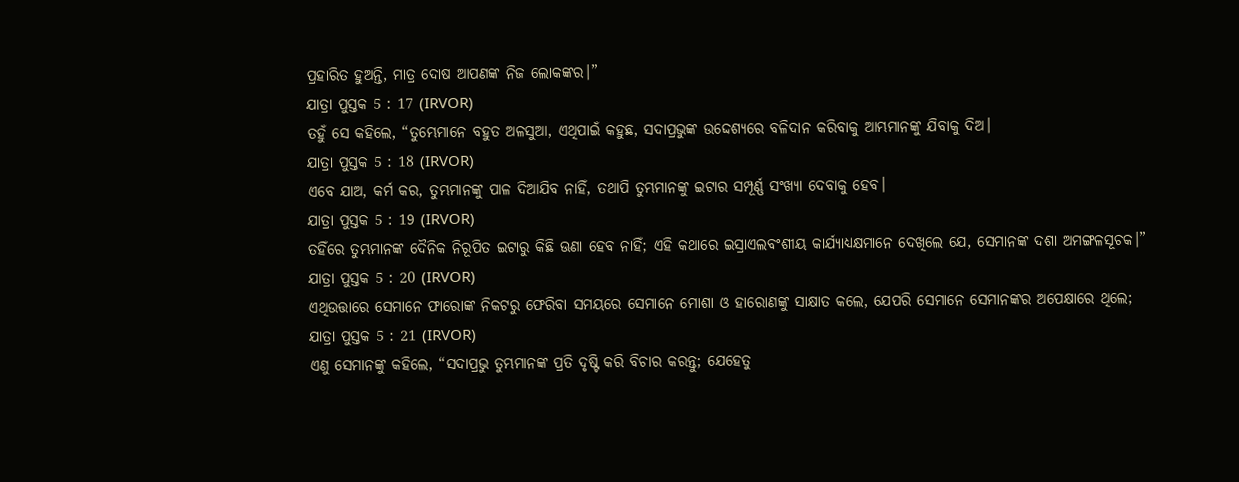ପ୍ରହାରିତ ହୁଅନ୍ତି, ମାତ୍ର ଦୋଷ ଆପଣଙ୍କ ନିଜ ଲୋକଙ୍କର।”
ଯାତ୍ରା ପୁସ୍ତକ 5 : 17 (IRVOR)
ତହୁଁ ସେ କହିଲେ, “ତୁମ୍ଭେମାନେ ବହୁତ ଅଳସୁଆ, ଏଥିପାଇଁ କହୁଛ, ସଦାପ୍ରଭୁଙ୍କ ଉଦ୍ଦେଶ୍ୟରେ ବଳିଦାନ କରିବାକୁ ଆମ୍ଭମାନଙ୍କୁ ଯିବାକୁ ଦିଅ।
ଯାତ୍ରା ପୁସ୍ତକ 5 : 18 (IRVOR)
ଏବେ ଯାଅ, କର୍ମ କର, ତୁମ୍ଭମାନଙ୍କୁ ପାଳ ଦିଆଯିବ ନାହିଁ, ତଥାପି ତୁମ୍ଭମାନଙ୍କୁ ଇଟାର ସମ୍ପୂର୍ଣ୍ଣ ସଂଖ୍ୟା ଦେବାକୁ ହେବ।
ଯାତ୍ରା ପୁସ୍ତକ 5 : 19 (IRVOR)
ତହିଁରେ ତୁମ୍ଭମାନଙ୍କ ଦୈନିକ ନିରୂପିତ ଇଟାରୁ କିଛି ଊଣା ହେବ ନାହିଁ; ଏହି କଥାରେ ଇସ୍ରାଏଲବଂଶୀୟ କାର୍ଯ୍ୟାଧ୍ୟକ୍ଷମାନେ ଦେଖିଲେ ଯେ, ସେମାନଙ୍କ ଦଶା ଅମଙ୍ଗଳସୂଚକ।”
ଯାତ୍ରା ପୁସ୍ତକ 5 : 20 (IRVOR)
ଏଥିଉତ୍ତାରେ ସେମାନେ ଫାରୋଙ୍କ ନିକଟରୁ ଫେରିବା ସମୟରେ ସେମାନେ ମୋଶା ଓ ହାରୋଣଙ୍କୁ ସାକ୍ଷାତ କଲେ, ଯେପରି ସେମାନେ ସେମାନଙ୍କର ଅପେକ୍ଷାରେ ଥିଲେ;
ଯାତ୍ରା ପୁସ୍ତକ 5 : 21 (IRVOR)
ଏଣୁ ସେମାନଙ୍କୁ କହିଲେ, “ସଦାପ୍ରଭୁ ତୁମ୍ଭମାନଙ୍କ ପ୍ରତି ଦୃଷ୍ଟି କରି ବିଚାର କରନ୍ତୁ; ଯେହେତୁ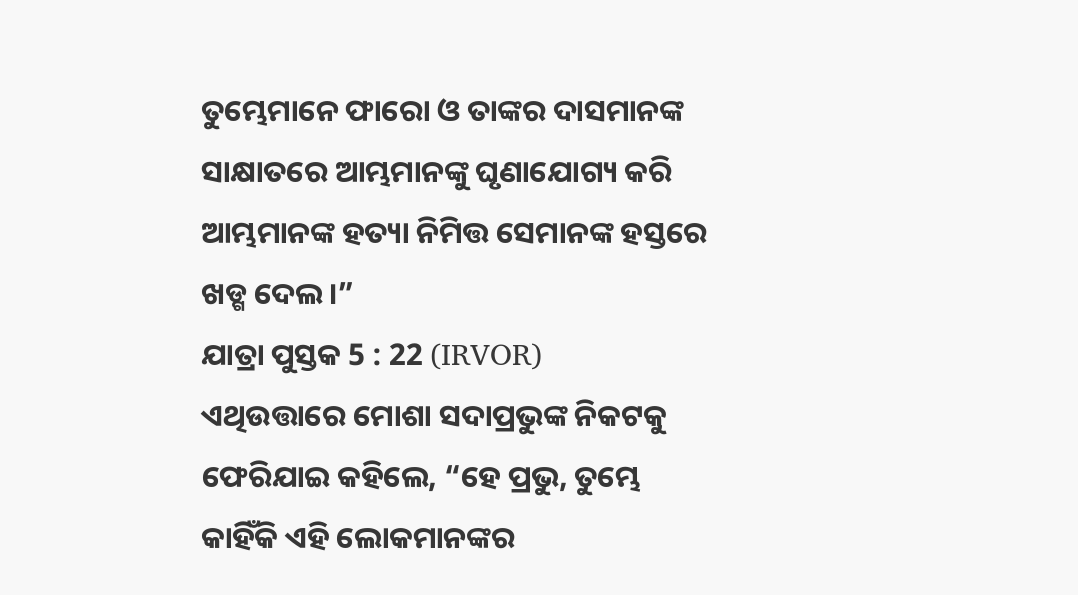ତୁମ୍ଭେମାନେ ଫାରୋ ଓ ତାଙ୍କର ଦାସମାନଙ୍କ ସାକ୍ଷାତରେ ଆମ୍ଭମାନଙ୍କୁ ଘୃଣାଯୋଗ୍ୟ କରି ଆମ୍ଭମାନଙ୍କ ହତ୍ୟା ନିମିତ୍ତ ସେମାନଙ୍କ ହସ୍ତରେ ଖଡ୍ଗ ଦେଲ।”
ଯାତ୍ରା ପୁସ୍ତକ 5 : 22 (IRVOR)
ଏଥିଉତ୍ତାରେ ମୋଶା ସଦାପ୍ରଭୁଙ୍କ ନିକଟକୁ ଫେରିଯାଇ କହିଲେ, “ହେ ପ୍ରଭୁ, ତୁମ୍ଭେ କାହିଁକି ଏହି ଲୋକମାନଙ୍କର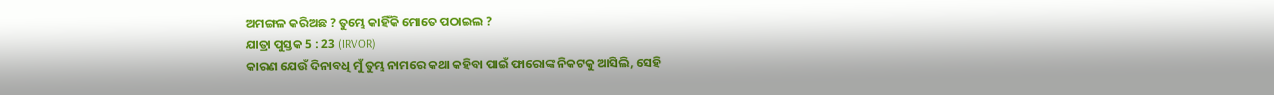ଅମଙ୍ଗଳ କରିଅଛ ? ତୁମ୍ଭେ କାହିଁକି ମୋତେ ପଠାଇଲ ?
ଯାତ୍ରା ପୁସ୍ତକ 5 : 23 (IRVOR)
କାରଣ ଯେଉଁ ଦିନାବଧି ମୁଁ ତୁମ୍ଭ ନାମରେ କଥା କହିବା ପାଇଁ ଫାରୋଙ୍କ ନିକଟକୁ ଆସିଲି, ସେହି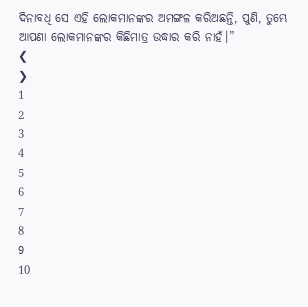ଦିନାବଧି ସେ ଏହି ଲୋକମାନଙ୍କର ଅମଙ୍ଗଳ କରିଅଛନ୍ତି, ପୁଣି, ତୁମ୍ଭେ ଆପଣା ଲୋକମାନଙ୍କର କିଛିମାତ୍ର ଉଦ୍ଧାର କରି ନାହଁ।”
❮
❯
1
2
3
4
5
6
7
8
9
10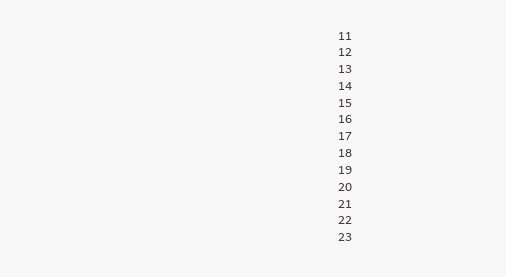11
12
13
14
15
16
17
18
19
20
21
22
23